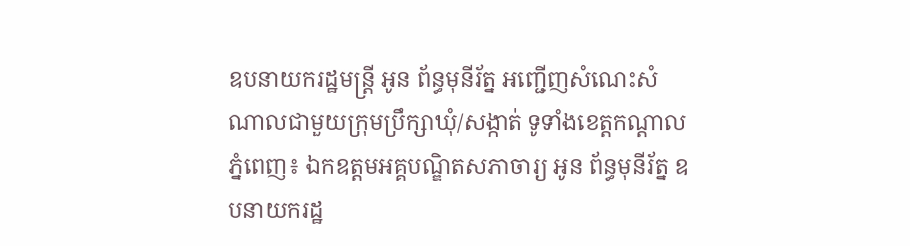ឧបនាយករដ្ឋមន្រ្តី អូន ព័ន្ធមុនីរ័ត្ន អញ្ជើញសំណេះសំណាលជាមួយក្រុមប្រឹក្សាឃុំ/សង្កាត់ ទូទាំងខេត្តកណ្តាល
ភ្នំពេញ៖ ឯកឧត្តមអគ្គបណ្ឌិតសភាចារ្យ អូន ព័ន្ធមុនីរ័ត្ន ឧបនាយករដ្ឋ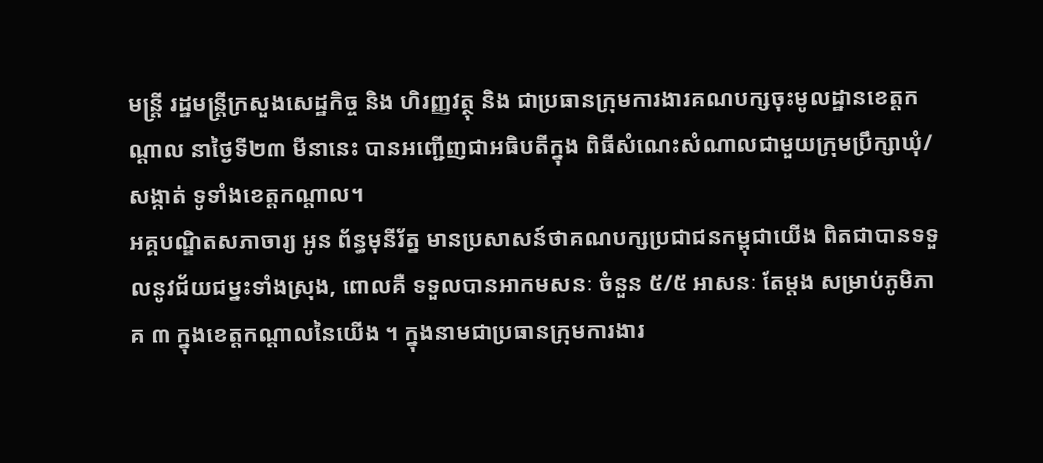មន្រ្តី រដ្ឋមន្រ្តីក្រសួងសេដ្ឋកិច្ច និង ហិរញ្ញវត្ថុ និង ជាប្រធានក្រុមការងារគណបក្សចុះមូលដ្ឋានខេត្តកណ្តាល នាថ្ងៃទី២៣ មីនានេះ បានអញ្ជើញជាអធិបតីក្នុង ពិធីសំណេះសំណាលជាមួយក្រុមប្រឹក្សាឃុំ/សង្កាត់ ទូទាំងខេត្តកណ្តាល។
អគ្គបណ្ឌិតសភាចារ្យ អូន ព័ន្ធមុនីរ័ត្ន មានប្រសាសន៍ថាគណបក្សប្រជាជនកម្ពុជាយើង ពិតជាបានទទួលនូវជ័យជម្នះទាំងស្រុង, ពោលគឺ ទទួលបានអាកមសនៈ ចំនួន ៥/៥ អាសនៈ តែម្តង សម្រាប់ភូមិភាគ ៣ ក្នុងខេត្តកណ្តាលនៃយើង ។ ក្នុងនាមជាប្រធានក្រុមការងារ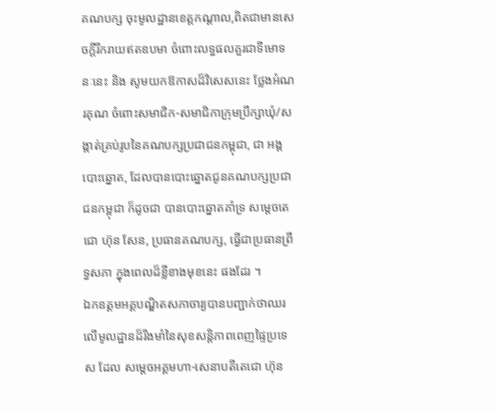គណបក្ស ចុះមូលដ្ឋានខេត្តកណ្តាល,ពិតជាមានសេចក្តីរីករាយឥតឧបមា ចំពោះលទ្ធផលគួរជាទីមោទនៈនេះ និង សូមយកឱកាសដ៏វិសេសនេះ ថ្លែងអំណរគុណ ចំពោះសមាជិក-សមាជិកាក្រុមប្រឹក្សាឃុំ/សង្កាត់គ្រប់រូបនៃគណបក្សប្រជាជនកម្ពុជា, ជា អង្គបោះឆ្នោត, ដែលបានបោះឆ្នោតជូនគណបក្សប្រជាជនកម្ពុជា ក៏ដូចជា បានបោះឆ្នោតគាំទ្រ សម្តេចតេជោ ហ៊ុន សែន, ប្រធានគណបក្ស, ធ្វើជាប្រធានព្រឹទ្ធសភា ក្នុងពេលដ៏ខ្លីខាងមុខនេះ ផងដែរ ។
ឯកឧត្តមអគ្គបណ្ឌិតសភាចារ្យបានបញ្ជាក់ថាឈរលើមូលដ្ឋានដ៏រឹងមាំនៃសុខសន្តិភាពពេញផ្ទៃប្រទេស ដែល សម្តេចអគ្គមហា-សេនាបតីតេជោ ហ៊ុន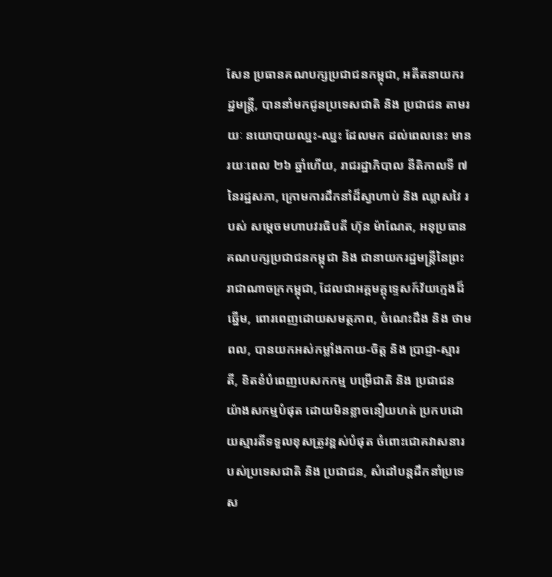សែន ប្រធានគណបក្សប្រជាជនកម្ពុជា, អតីតនាយករដ្ឋមន្រ្តី, បាននាំមកជូនប្រទេសជាតិ និង ប្រជាជន តាមរយៈ នយោបាយឈ្នះ-ឈ្នះ ដែលមក ដល់ពេលនេះ មានរយៈពេល ២៦ ឆ្នាំហើយ, រាជរដ្ឋាភិបាល នីតិកាលទី ៧ នៃរដ្ឋសភា, ក្រោមការដឹកនាំដ៏ស្វាហាប់ និង ឈ្លាសវៃ របស់ សម្ដេចមហាបវរធិបតី ហ៊ុន ម៉ាណែត, អនុប្រធានគណបក្សប្រជាជនកម្ពុជា និង ជានាយករដ្ឋមន្រ្តីនៃព្រះរាជាណាចក្រកម្ពុជា, ដែលជាអគ្គមគ្គុទ្ទេសក៍វ័យក្មេងដ៏ឆ្នើម, ពោរពេញដោយសមត្ថភាព, ចំណេះដឹង និង ថាមពល, បានយកអស់កម្លាំងកាយ-ចិត្ត និង ប្រាជ្ញា-ស្មារតី, ខិតខំបំពេញបេសកកម្ម បម្រើជាតិ និង ប្រជាជន យ៉ាងសកម្មបំផុត ដោយមិនខ្លាចនឿយហត់ ប្រកបដោយស្មារតីទទួលខុសត្រូវខ្ពស់បំផុត ចំពោះជោគវាសនារបស់ប្រទេសជាតិ និង ប្រជាជន, សំដៅបន្តដឹកនាំប្រទេស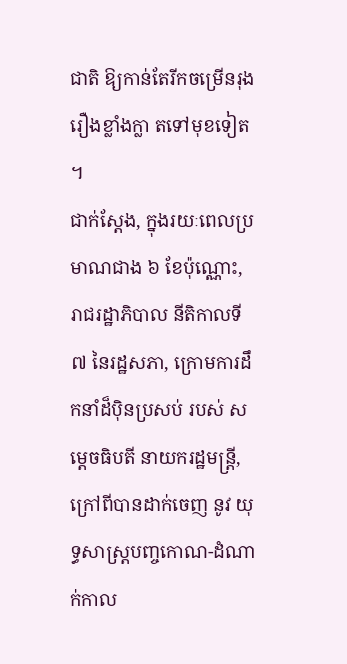ជាតិ ឱ្យកាន់តែរីកចម្រើនរុងរឿងខ្លាំងក្លា តទៅមុខទៀត ។
ជាក់ស្តែង, ក្នុងរយៈពេលប្រមាណជាង ៦ ខែប៉ុណ្ណោះ, រាជរដ្ឋាភិបាល នីតិកាលទី ៧ នៃរដ្ឋសភា, ក្រោមការដឹកនាំដ៏ប៉ិនប្រសប់ របស់ សម្ដេចធិបតី នាយករដ្ឋមន្រ្តី, ក្រៅពីបានដាក់ចេញ នូវ យុទ្ធសាស្រ្តបញ្ចកោណ-ដំណាក់កាល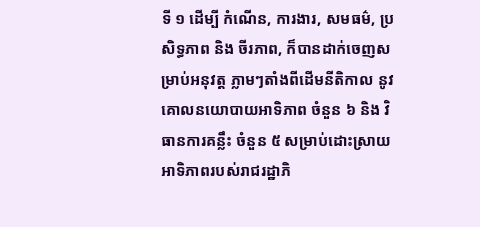ទី ១ ដើម្បី កំណើន, ការងារ, សមធម៌, ប្រសិទ្ធភាព និង ចីរភាព, ក៏បានដាក់ចេញសម្រាប់អនុវត្ត ភ្លាមៗតាំងពីដើមនីតិកាល នូវ គោលនយោបាយអាទិភាព ចំនួន ៦ និង វិធានការគន្លឹះ ចំនួន ៥ សម្រាប់ដោះស្រាយអាទិភាពរបស់រាជរដ្ឋាភិ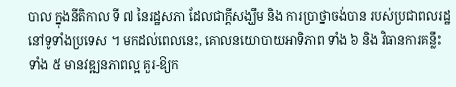បាល ក្នុងនីតិកាល ទី ៧ នៃរដ្ឋសភា ដែលជាក្តីសង្ឃឹម និង ការប្រាថ្នាចង់បាន របស់ប្រជាពលរដ្ឋ នៅទូទាំងប្រទេស ។ មកដល់ពេលនេះ, គោលនយោបាយអាទិភាព ទាំង ៦ និង វិធានការគន្លឹះ ទាំង ៥ មានវឌ្ឍនភាពល្អ គួរ-ឱ្យក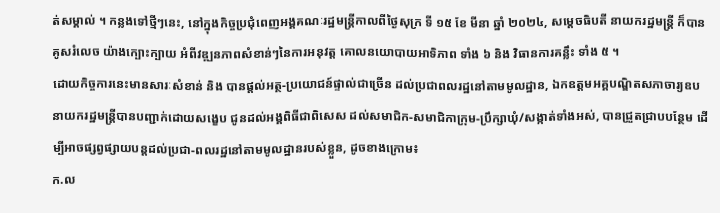ត់សម្គាល់ ។ កន្លងទៅថ្មីៗនេះ, នៅក្នុងកិច្ចប្រជុំពេញអង្គគណៈរដ្ឋមន្រ្តីកាលពីថ្ងៃសុក្រ ទី ១៥ ខែ មីនា ឆ្នាំ ២០២៤, សម្ដេចធិបតី នាយករដ្ឋមន្រ្តី ក៏បានគូសរំលេច យ៉ាងក្បោះក្បាយ អំពីវឌ្ឍនភាពសំខាន់ៗនៃការអនុវត្ត គោលនយោបាយអាទិភាព ទាំង ៦ និង វិធានការគន្លឹះ ទាំង ៥ ។
ដោយកិច្ចការនេះមានសារៈសំខាន់ និង បានផ្តល់អត្ថ-ប្រយោជន៍ផ្ទាល់ជាច្រើន ដល់ប្រជាពលរដ្ឋនៅតាមមូលដ្ឋាន, ឯកឧត្តមអគ្គបណ្ឌិតសភាចារ្យឧបនាយករដ្ឋមន្ត្រីបានបញ្ជាក់ដោយសង្ខេប ជូនដល់អង្គពិធីជាពិសេស ដល់សមាជិក-សមាជិកាក្រុម-ប្រឹក្សាឃុំ/សង្កាត់ទាំងអស់, បានជ្រួតជ្រាបបន្ថែម ដើម្បីអាចផ្សព្វផ្សាយបន្តដល់ប្រជា-ពលរដ្ឋនៅតាមមូលដ្ឋានរបស់ខ្លួន, ដូចខាងក្រោម៖
ក.ល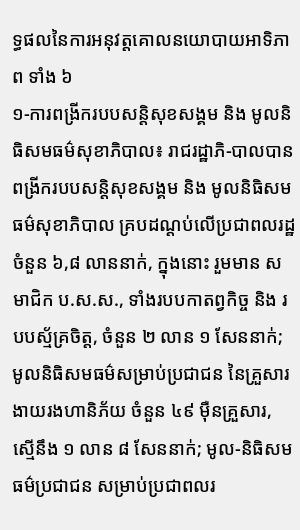ទ្ធផលនៃការអនុវត្តគោលនយោបាយអាទិភាព ទាំង ៦
១-ការពង្រីករបបសន្តិសុខសង្គម និង មូលនិធិសមធម៌សុខាភិបាល៖ រាជរដ្ឋាភិ-បាលបានពង្រីករបបសន្តិសុខសង្គម និង មូលនិធិសមធម៌សុខាភិបាល គ្របដណ្ដប់លើប្រជាពលរដ្ឋ ចំនួន ៦,៨ លាននាក់, ក្នុងនោះ រួមមាន សមាជិក ប.ស.ស., ទាំងរបបកាតព្វកិច្ច និង របបស្ម័គ្រចិត្ត, ចំនួន ២ លាន ១ សែននាក់; មូលនិធិសមធម៌សម្រាប់ប្រជាជន នៃគ្រួសារងាយរងហានិភ័យ ចំនួន ៤៩ ម៉ឺនគ្រួសារ, ស្មើនឹង ១ លាន ៨ សែននាក់; មូល-និធិសមធម៌ប្រជាជន សម្រាប់ប្រជាពលរ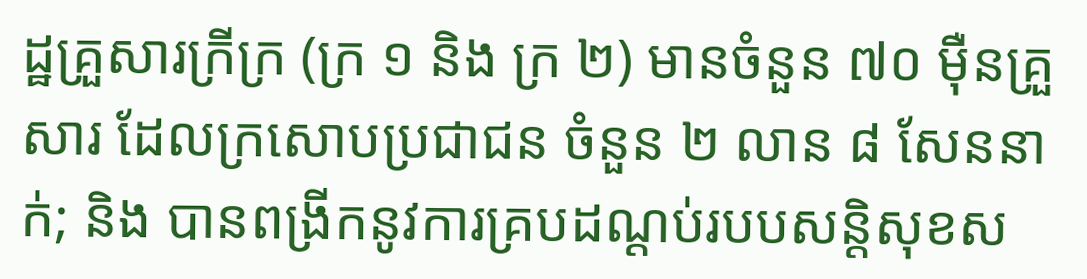ដ្ឋគ្រួសារក្រីក្រ (ក្រ ១ និង ក្រ ២) មានចំនួន ៧០ ម៉ឺនគ្រួសារ ដែលក្រសោបប្រជាជន ចំនួន ២ លាន ៨ សែននាក់; និង បានពង្រីកនូវការគ្របដណ្ដប់របបសន្តិសុខស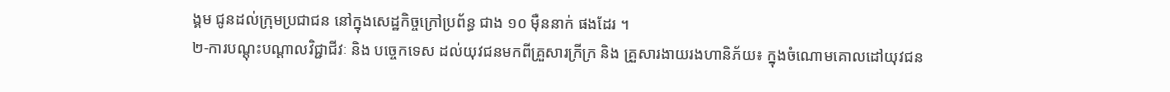ង្គម ជូនដល់ក្រុមប្រជាជន នៅក្នុងសេដ្ឋកិច្ចក្រៅប្រព័ន្ធ ជាង ១០ ម៉ឺននាក់ ផងដែរ ។
២-ការបណ្ដុះបណ្ដាលវិជ្ជាជីវៈ និង បច្ចេកទេស ដល់យុវជនមកពីគ្រួសារក្រីក្រ និង គ្រួសារងាយរងហានិភ័យ៖ ក្នុងចំណោមគោលដៅយុវជន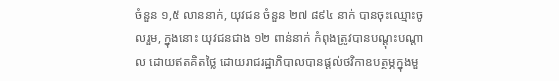ចំនួន ១,៥ លាននាក់, យុវជន ចំនួន ២៧ ៨៩៤ នាក់ បានចុះឈ្មោះចូលរួម, ក្នុងនោះ យុវជនជាង ១២ ពាន់នាក់ កំពុងត្រូវបានបណ្ដុះបណ្ដាល ដោយឥតគិតថ្លៃ ដោយរាជរដ្ឋាភិបាលបានផ្ដល់ថវិកាឧបត្ថម្ភក្នុងមួ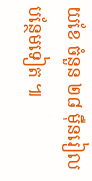យខែ ចំនួន ២៨ ម៉ឺនរៀល បន្ថែមទៀត ៕